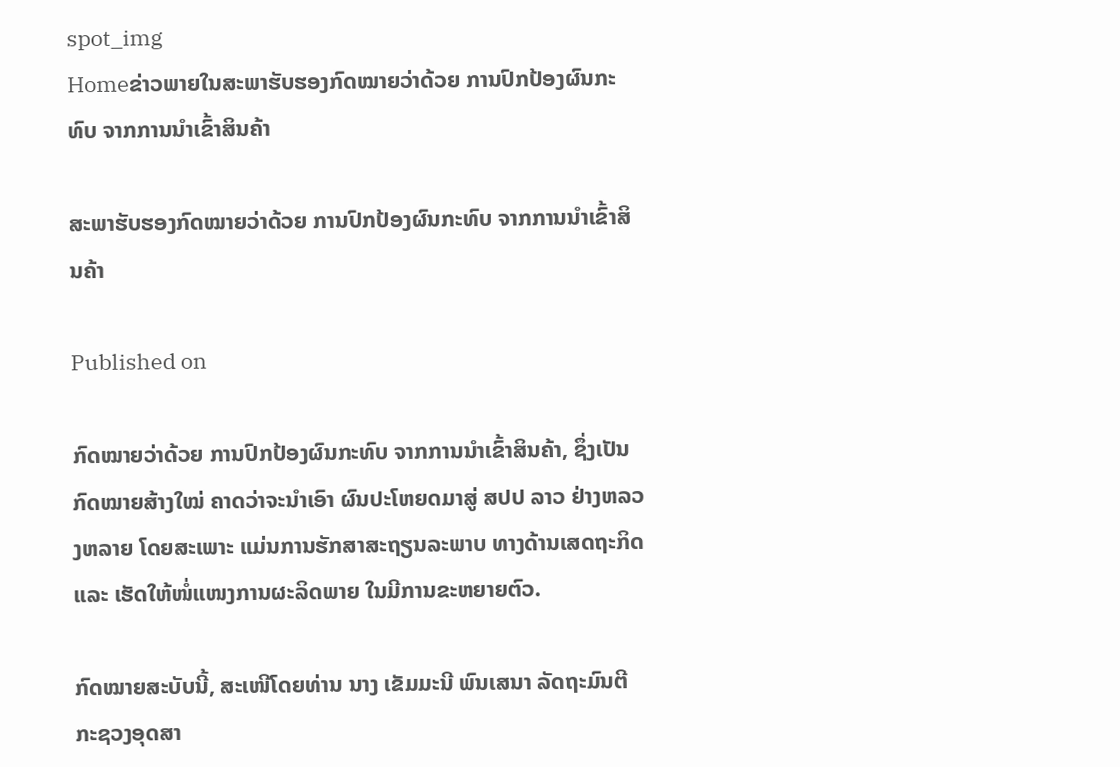spot_img
Homeຂ່າວພາຍໃນສະພາຮັບຮອງກົດໝາຍວ່າດ້ວຍ ການປົກປ້ອງຜົນກະທົບ ຈາກການນຳເຂົ້າສິນຄ້າ

ສະພາຮັບຮອງກົດໝາຍວ່າດ້ວຍ ການປົກປ້ອງຜົນກະທົບ ຈາກການນຳເຂົ້າສິນຄ້າ

Published on

ກົດໝາຍວ່າດ້ວຍ ການປົກປ້ອງຜົນກະທົບ ຈາກການນຳເຂົ້າສິນຄ້າ, ຊຶ່ງເປັນກົດໝາຍສ້າງໃໝ່ ຄາດວ່າຈະນຳເອົາ ຜົນປະໂຫຍດມາສູ່ ສປປ ລາວ ຢ່າງຫລວງຫລາຍ ໂດຍສະເພາະ ແມ່ນການຮັກສາສະຖຽນລະພາບ ທາງດ້ານເສດຖະກິດ ແລະ ເຮັດໃຫ້ໜໍ່ແໜງການຜະລິດພາຍ ໃນມີການຂະຫຍາຍຕົວ.

ກົດໝາຍສະບັບນີ້, ສະເໜີໂດຍທ່ານ ນາງ ເຂັມມະນີ ພົນເສນາ ລັດຖະມົນຕີ ກະຊວງອຸດສາ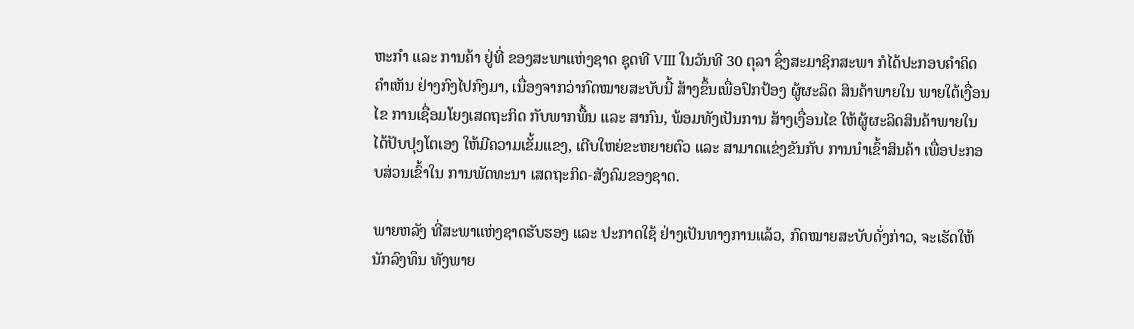ຫະກຳ ແລະ ການຄ້າ ຢູ່ທີ່ ຂອງສະພາແຫ່ງຊາດ ຊຸດທີ VIII ໃນວັນທີ 30 ຕຸລາ ຊຶ່ງສະມາຊິກສະພາ ກໍໄດ້ປະກອບຄໍາຄິດຄໍາເຫັນ ຢ່າງກົງໄປກົງມາ, ເນື່ອງຈາກວ່າກົດໝາຍສະບັບນີ້ ສ້າງຂຶ້ນເພື່ອປົກປ້ອງ ຜູ້ຜະລິດ ສິນຄ້າພາຍໃນ ພາຍໃຕ້ເງື່ອນໄຂ ການເຊື່ອມໂຍງເສດຖະກິດ ກັບພາກພື້ນ ແລະ ສາກົນ, ພ້ອມທັງເປັນການ ສ້າງເງື່ອນໄຂ ໃຫ້ຜູ້ຜະລິດສິນຄ້າພາຍໃນ ໄດ້ປັບປຸງໂຕເອງ ໃຫ້ມີຄວາມເຂັ້ມແຂງ, ເຕີບໃຫຍ່ຂະຫຍາຍຕົວ ແລະ ສາມາດແຂ່ງຂັນກັບ ການນຳເຂົ້າສິນຄ້າ ເພື່ອປະກອບສ່ວນເຂົ້າໃນ ການພັດທະນາ ເສດຖະກິດ-ສັງຄົມຂອງຊາດ.

ພາຍຫລັງ ທີ່ສະພາແຫ່ງຊາດຮັບຮອງ ແລະ ປະກາດໃຊ້ ຢ່າງເປັນທາງການແລ້ວ, ກົດໝາຍສະບັບດັ່ງກ່າວ, ຈະເຮັດໃຫ້ ນັກລົງທຶນ ທັງພາຍ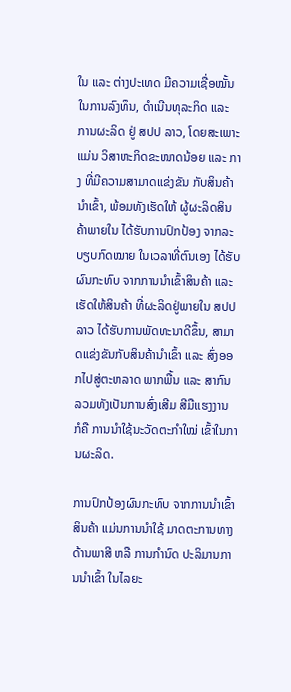ໃນ ແລະ ຕ່າງປະເທດ ມີຄວາມເຊື່ອໝັ້ນ ໃນການລົງທຶນ, ດຳເນີນທຸລະກິດ ແລະ ການຜະລິດ ຢູ່ ສປປ ລາວ, ໂດຍສະເພາະແມ່ນ ວິສາຫະກິດຂະໜາດນ້ອຍ ແລະ ກາງ ທີ່ມີຄວາມສາມາດແຂ່ງຂັນ ກັບສິນຄ້ານຳເຂົ້າ, ພ້ອມທັງເຮັດໃຫ້ ຜູ້ຜະລິດສິນຄ້າພາຍໃນ ໄດ້ຮັບການປົກປ້ອງ ຈາກລະບຽບກົດໝາຍ ໃນເວລາທີ່ຕົນເອງ ໄດ້ຮັບຜົນກະທົບ ຈາກການນຳເຂົ້າສິນຄ້າ ແລະ ເຮັດໃຫ້ສິນຄ້າ ທີ່ຜະລິດຢູ່ພາຍໃນ ສປປ ລາວ ໄດ້ຮັບການພັດທະນາດີຂຶ້ນ, ສາມາດແຂ່ງຂັນກັບສິນຄ້ານຳເຂົ້າ ແລະ ສົ່ງອອກໄປສູ່ຕະຫລາດ ພາກພື້ນ ແລະ ສາກົນ ລວມທັງເປັນການສົ່ງເສີມ ສີມືແຮງງານ ກໍຄື ການນຳໃຊ້ນະວັດຕະກຳໃໝ່ ເຂົ້າໃນການຜະລິດ.

ການປົກປ້ອງຜົນກະທົບ ຈາກການນຳເຂົ້າສິນຄ້າ ແມ່ນການນຳໃຊ້ ມາດຕະການທາງດ້ານພາສີ ຫລື ການກຳນົດ ປະລິມານການນຳເຂົ້າ ໃນໄລຍະ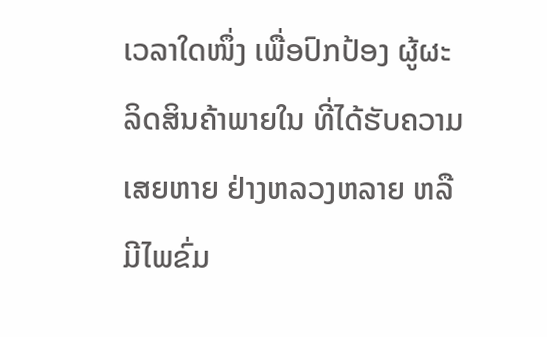ເວລາໃດໜຶ່ງ ເພື່ອປົກປ້ອງ ຜູ້ຜະລິດສິນຄ້າພາຍໃນ ທີ່ໄດ້ຮັບຄວາມເສຍຫາຍ ຢ່າງຫລວງຫລາຍ ຫລື ມີໄພຂົ່ມ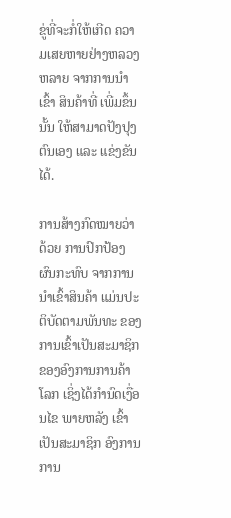ຂູ່ທີ່ຈະກໍ່ໃຫ້ເກີດ ຄວາມເສຍຫາຍຢ່າງຫລວງຫລາຍ ຈາກການນຳເຂົ້າ ສິນຄ້າທີ່ ເພີ່ມຂຶ້ນນັ້ນ ໃຫ້ສາມາດປັງປຸງຕົນເອງ ແລະ ແຂ່ງຂັນໄດ້.

ການສ້າງກົດໝາຍວ່າດ້ວຍ ການປົກປ້ອງຜົນກະທົບ ຈາກການນຳເຂົ້າສິນຄ້າ ແມ່ນປະຕິບັດຕາມພັນທະ ຂອງການເຂົ້າເປັນສະມາຊິກ ຂອງອົງການການຄ້າໂລກ ເຊິ່ງໄດ້ກຳນົດເງື່ອນໄຂ ພາຍຫລັງ ເຂົ້າເປັນສະມາຊິກ ອົງການການ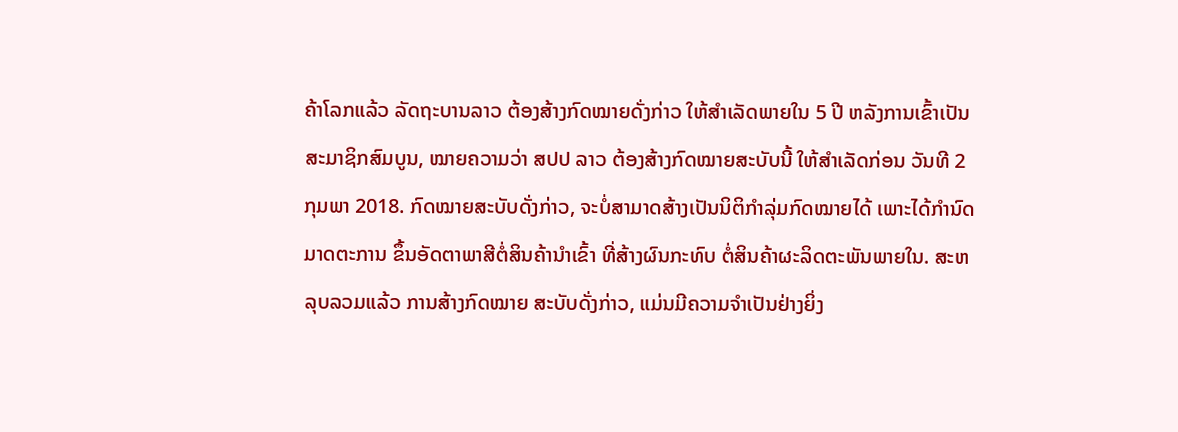ຄ້າໂລກແລ້ວ ລັດຖະບານລາວ ຕ້ອງສ້າງກົດໝາຍດັ່ງກ່າວ ໃຫ້ສຳເລັດພາຍໃນ 5 ປີ ຫລັງການເຂົ້າເປັນ ສະມາຊິກສົມບູນ, ໝາຍຄວາມວ່າ ສປປ ລາວ ຕ້ອງສ້າງກົດໝາຍສະບັບນີ້ ໃຫ້ສຳເລັດກ່ອນ ວັນທີ 2 ກຸມພາ 2018. ກົດໝາຍສະບັບດັ່ງກ່າວ, ຈະບໍ່ສາມາດສ້າງເປັນນິຕິກຳລຸ່ມກົດໝາຍໄດ້ ເພາະໄດ້ກຳນົດມາດຕະການ ຂຶ້ນອັດຕາພາສີຕໍ່ສິນຄ້ານຳເຂົ້າ ທີ່ສ້າງຜົນກະທົບ ຕໍ່ສິນຄ້າຜະລິດຕະພັນພາຍໃນ. ສະຫລຸບລວມແລ້ວ ການສ້າງກົດໝາຍ ສະບັບດັ່ງກ່າວ, ແມ່ນມີຄວາມຈຳເປັນຢ່າງຍິ່ງ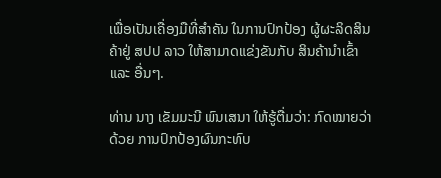ເພື່ອເປັນເຄື່ອງມືທີ່ສຳຄັນ ໃນການປົກປ້ອງ ຜູ້ຜະລິດສິນຄ້າຢູ່ ສປປ ລາວ ໃຫ້ສາມາດແຂ່ງຂັນກັບ ສິນຄ້ານຳເຂົ້າ ແລະ ອື່ນໆ.

ທ່ານ ນາງ ເຂັມມະນີ ພົນເສນາ ໃຫ້ຮູ້ຕື່ມວ່າ: ກົດໝາຍວ່າດ້ວຍ ການປົກປ້ອງຜົນກະທົບ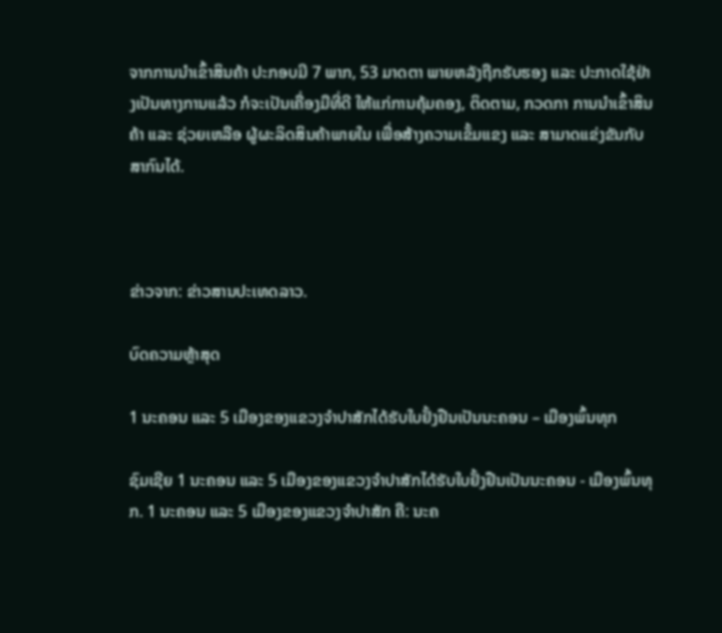ຈາກການນຳເຂົ້າສິນຄ້າ ປະກອບມີ 7 ພາກ, 53 ມາດຕາ ພາຍຫລັງຖືກຮັບຮອງ ແລະ ປະກາດໃຊ້ຢ່າງເປັນທາງການແລ້ວ ກໍຈະເປັນເຄື່ອງມືທີ່ດີ ໃຫ້ແກ່ການຄຸ້ມຄອງ, ຕິດຕາມ, ກວດກາ ການນຳເຂົ້າສິນຄ້າ ແລະ ຊ່ວຍເຫລືອ ຜູ້ຜະລິດສິນຄ້າພາຍໃນ ເພື່ອສ້າງຄວາມເຂັ້ມແຂງ ແລະ ສາມາດແຂ່ງຂັນກັບສາກົນໄດ້.



ຂ່າວຈາກ: ຂ່າວສານປະເທດລາວ.

ບົດຄວາມຫຼ້າສຸດ

1 ນະຄອນ ແລະ 5 ເມືອງຂອງແຂວງຈໍາປາສັກໄດ້ຮັບໃບຢັ້ງຢືນເປັນນະຄອນ – ເມືອງພົ້ນທຸກ

ຊົມເຊີຍ 1 ນະຄອນ ແລະ 5 ເມືອງຂອງແຂວງຈຳປາສັກໄດ້ຮັບໃບຢັ້ງຢືນເປັນນະຄອນ - ເມືອງພົ້ນທຸກ. 1 ນະຄອນ ແລະ 5 ເມືອງຂອງແຂວງຈໍາປາສັກ ຄື: ນະຄ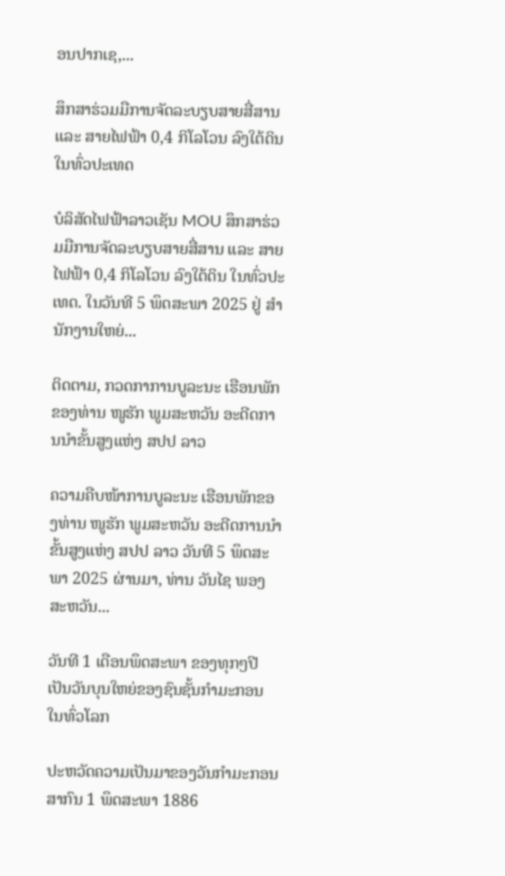ອນປາກເຊ,...

ສຶກສາຮ່ວມມືການຈັດລະບຽບສາຍສື່ສານ ແລະ ສາຍໄຟຟ້າ 0,4 ກິໂລໂວນ ລົງໃຕ້ດິນ ໃນທົ່ວປະເທດ

ບໍລິສັດໄຟຟ້າລາວເຊັນ MOU ສຶກສາຮ່ວມມືການຈັດລະບຽບສາຍສື່ສານ ແລະ ສາຍໄຟຟ້າ 0,4 ກິໂລໂວນ ລົງໃຕ້ດິນ ໃນທົ່ວປະເທດ. ໃນວັນທີ 5 ພຶດສະພາ 2025 ຢູ່ ສໍານັກງານໃຫຍ່...

ຕິດຕາມ, ກວດກາການບູລະນະ ເຮືອນພັກຂອງທ່ານ ໜູຮັກ ພູມສະຫວັນ ອະດີດການນໍາຂັ້ນສູງແຫ່ງ ສປປ ລາວ

ຄວາມຄືບໜ້າການບູລະນະ ເຮືອນພັກຂອງທ່ານ ໜູຮັກ ພູມສະຫວັນ ອະດີດການນໍາຂັ້ນສູງແຫ່ງ ສປປ ລາວ ວັນທີ 5 ພຶດສະພາ 2025 ຜ່ານມາ, ທ່ານ ວັນໄຊ ພອງສະຫວັນ...

ວັນທີ 1 ເດືອນພຶດສະພາ ຂອງທຸກໆປີ ເປັນວັນບຸນໃຫຍ່ຂອງຊົນຊັ້ນກຳມະກອນໃນທົ່ວໂລກ

ປະຫວັດຄວາມເປັນມາຂອງວັນກຳມະກອນສາກົນ 1 ພຶດສະພາ 1886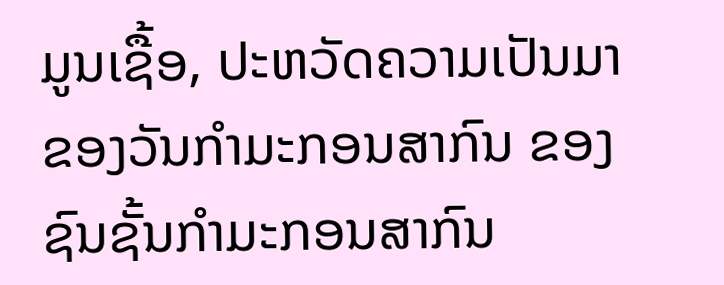ມູນເຊື້ອ, ປະຫວັດຄວາມເປັນມາຂອງວັນກໍາມະກອນສາກົນ ຂອງຊົນຊັ້ນກຳມະກອນສາກົນ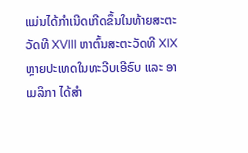ແມ່ນໄດ້ກໍາເນີດເກີດຂຶ້ນໃນທ້າຍສະຕະວັດທີ XVIII ຫາຕົ້ນສະຕະວັດທີ XIX ຫຼາຍປະເທດໃນທະວີບເອີຣົບ ແລະ ອາເມລິກາ ໄດ້ສຳ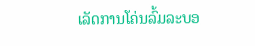ເລັດການໂຄ່ນລົ້ມລະບອ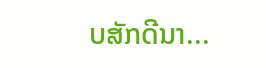ບສັກດີນາ...